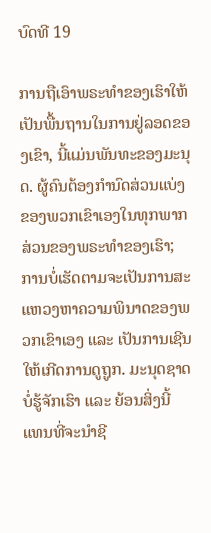ບົດທີ 19

ການຖືເອົາພຣະທຳຂອງເຮົາໃຫ້ເປັນພື້ນຖານໃນການຢູ່ລອດຂອງເຂົາ, ນີ້ແມ່ນພັນທະຂອງມະນຸດ. ຜູ້ຄົນຕ້ອງກຳນົດສ່ວນແບ່ງຂອງພວກເຂົາເອງໃນທຸກພາກສ່ວນຂອງພຣະທຳຂອງເຮົາ; ການບໍ່ເຮັດຕາມຈະເປັນການສະແຫວງຫາຄວາມພິນາດຂອງພວກເຂົາເອງ ແລະ ເປັນການເຊີນໃຫ້ເກີດການດູຖູກ. ມະນຸດຊາດບໍ່ຮູ້ຈັກເຮົາ ແລະ ຍ້ອນສິ່ງນີ້ ແທນທີ່ຈະນໍາຊີ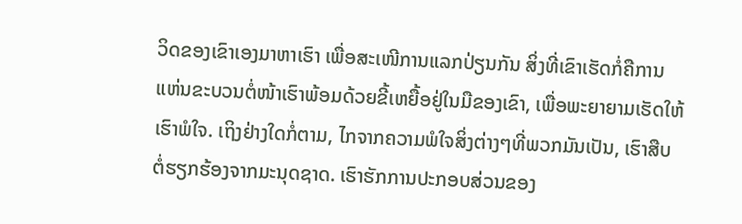ວິດຂອງເຂົາເອງມາຫາເຮົາ ເພື່ອສະເໜີການແລກປ່ຽນກັນ ສິ່ງທີ່ເຂົາເຮັດກໍ່ຄືການແຫ່ນຂະບວນຕໍ່ໜ້າເຮົາພ້ອມດ້ວຍຂີ້ເຫຍື້ອຢູ່ໃນມືຂອງເຂົາ, ເພື່ອພະຍາຍາມເຮັດໃຫ້ເຮົາພໍໃຈ. ເຖິງຢ່າງໃດກໍ່ຕາມ, ໄກຈາກຄວາມພໍໃຈສິ່ງຕ່າງໆທີ່ພວກມັນເປັນ, ເຮົາສືບຕໍ່ຮຽກຮ້ອງຈາກມະນຸດຊາດ. ເຮົາຮັກການປະກອບສ່ວນຂອງ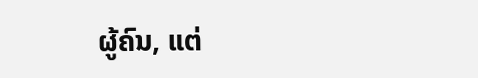ຜູ້ຄົນ, ແຕ່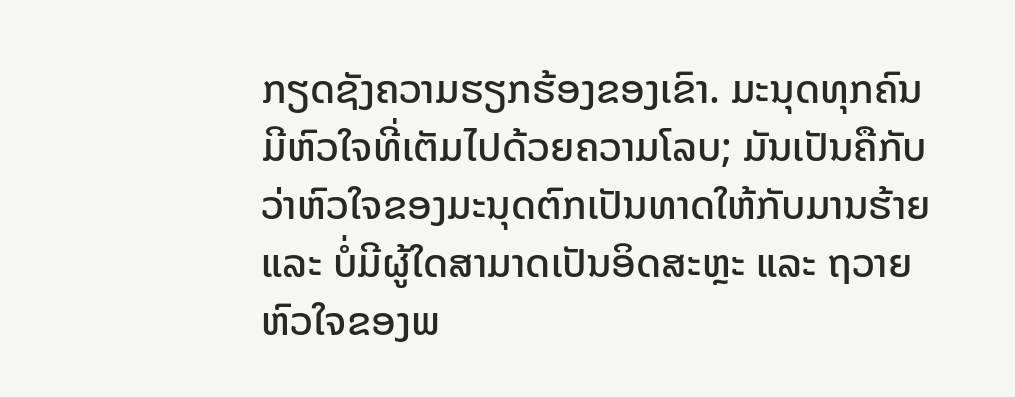ກຽດຊັງຄວາມຮຽກຮ້ອງຂອງເຂົາ. ມະນຸດທຸກຄົນມີຫົວໃຈທີ່ເຕັມໄປດ້ວຍຄວາມໂລບ; ມັນເປັນຄືກັບວ່າຫົວໃຈຂອງມະນຸດຕົກເປັນທາດໃຫ້ກັບມານຮ້າຍ ແລະ ບໍ່ມີຜູ້ໃດສາມາດເປັນອິດສະຫຼະ ແລະ ຖວາຍຫົວໃຈຂອງພ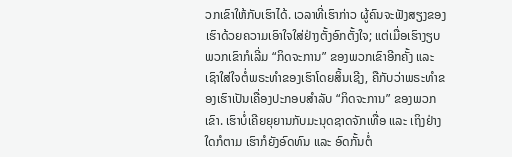ວກເຂົາໃຫ້ກັບເຮົາໄດ້. ເວລາທີ່ເຮົາກ່າວ ຜູ້ຄົນຈະຟັງສຽງຂອງເຮົາດ້ວຍຄວາມເອົາໃຈໃສ່ຢ່າງຕັ້ງອົກຕັ້ງໃຈ; ແຕ່ເມື່ອເຮົາງຽບ ພວກເຂົາກໍເລີ່ມ “ກິດຈະການ” ຂອງພວກເຂົາອີກຄັ້ງ ແລະ ເຊົາໃສ່ໃຈຕໍ່ພຣະທຳຂອງເຮົາໂດຍສິ້ນເຊີງ, ຄືກັບວ່າພຣະທຳຂອງເຮົາເປັນເຄື່ອງປະກອບສຳລັບ “ກິດຈະການ” ຂອງພວກເຂົາ. ເຮົາບໍ່ເຄີຍຍຸຍານກັບມະນຸດຊາດຈັກເທື່ອ ແລະ ເຖິງຢ່າງໃດກໍຕາມ ເຮົາກໍຍັງອົດທົນ ແລະ ອົດກັ້ນຕໍ່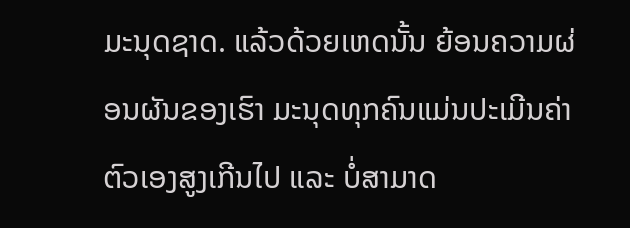ມະນຸດຊາດ. ແລ້ວດ້ວຍເຫດນັ້ນ ຍ້ອນຄວາມຜ່ອນຜັນຂອງເຮົາ ມະນຸດທຸກຄົນແມ່ນປະເມີນຄ່າຕົວເອງສູງເກີນໄປ ແລະ ບໍ່ສາມາດ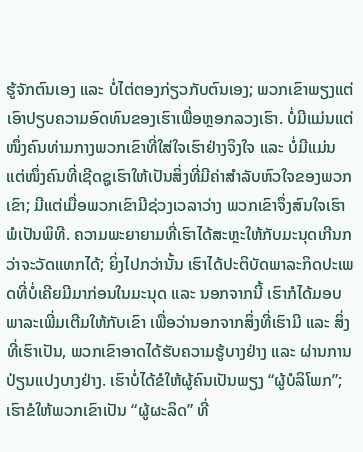ຮູ້ຈັກຕົນເອງ ແລະ ບໍ່ໄຕ່ຕອງກ່ຽວກັບຕົນເອງ; ພວກເຂົາພຽງແຕ່ເອົາປຽບຄວາມອົດທົນຂອງເຮົາເພື່ອຫຼອກລວງເຮົາ. ບໍ່ມີແມ່ນແຕ່ໜຶ່ງຄົນທ່າມກາງພວກເຂົາທີ່ໃສ່ໃຈເຮົາຢ່າງຈິງໃຈ ແລະ ບໍ່ມີແມ່ນແຕ່ໜຶ່ງຄົນທີ່ເຊີດຊູເຮົາໃຫ້ເປັນສິ່ງທີ່ມີຄ່າສຳລັບຫົວໃຈຂອງພວກເຂົາ; ມີແຕ່ເມື່ອພວກເຂົາມີຊ່ວງເວລາວ່າງ ພວກເຂົາຈຶ່ງສົນໃຈເຮົາພໍເປັນພິທີ. ຄວາມພະຍາຍາມທີ່ເຮົາໄດ້ສະຫຼະໃຫ້ກັບມະນຸດເກີນກວ່າຈະວັດແທກໄດ້; ຍິ່ງໄປກວ່ານັ້ນ ເຮົາໄດ້ປະຕິບັດພາລະກິດປະເພດທີ່ບໍ່ເຄີຍມີມາກ່ອນໃນມະນຸດ ແລະ ນອກຈາກນີ້ ເຮົາກໍໄດ້ມອບພາລະເພີ່ມເຕີມໃຫ້ກັບເຂົາ ເພື່ອວ່ານອກຈາກສິ່ງທີ່ເຮົາມີ ແລະ ສິ່ງທີ່ເຮົາເປັນ, ພວກເຂົາອາດໄດ້ຮັບຄວາມຮູ້ບາງຢ່າງ ແລະ ຜ່ານການປ່ຽນແປງບາງຢ່າງ. ເຮົາບໍ່ໄດ້ຂໍໃຫ້ຜູ້ຄົນເປັນພຽງ “ຜູ້ບໍລິໂພກ”; ເຮົາຂໍໃຫ້ພວກເຂົາເປັນ “ຜູ້ຜະລິດ” ທີ່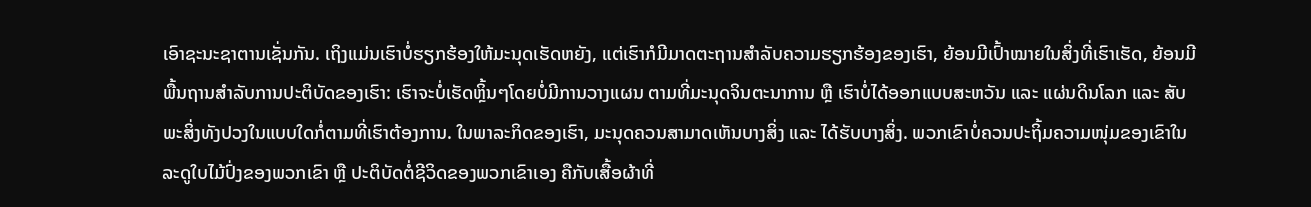ເອົາຊະນະຊາຕານເຊັ່ນກັນ. ເຖິງແມ່ນເຮົາບໍ່ຮຽກຮ້ອງໃຫ້ມະນຸດເຮັດຫຍັງ, ແຕ່ເຮົາກໍມີມາດຕະຖານສຳລັບຄວາມຮຽກຮ້ອງຂອງເຮົາ, ຍ້ອນມີເປົ້າໝາຍໃນສິ່ງທີ່ເຮົາເຮັດ, ຍ້ອນມີພື້ນຖານສໍາລັບການປະຕິບັດຂອງເຮົາ: ເຮົາຈະບໍ່ເຮັດຫຼິ້ນໆໂດຍບໍ່ມີການວາງແຜນ ຕາມທີ່ມະນຸດຈິນຕະນາການ ຫຼື ເຮົາບໍ່ໄດ້ອອກແບບສະຫວັນ ແລະ ແຜ່ນດິນໂລກ ແລະ ສັບພະສິ່ງທັງປວງໃນແບບໃດກໍ່ຕາມທີ່ເຮົາຕ້ອງການ. ໃນພາລະກິດຂອງເຮົາ, ມະນຸດຄວນສາມາດເຫັນບາງສິ່ງ ແລະ ໄດ້ຮັບບາງສິ່ງ. ພວກເຂົາບໍ່ຄວນປະຖິ້ມຄວາມໜຸ່ມຂອງເຂົາໃນລະດູໃບໄມ້ປົ່ງຂອງພວກເຂົາ ຫຼື ປະຕິບັດຕໍ່ຊີວິດຂອງພວກເຂົາເອງ ຄືກັບເສື້ອຜ້າທີ່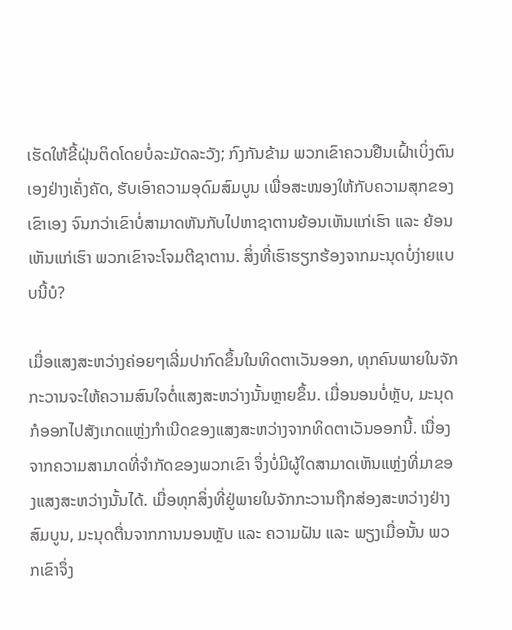ເຮັດໃຫ້ຂີ້ຝຸ່ນຕິດໂດຍບໍ່ລະມັດລະວັງ; ກົງກັນຂ້າມ ພວກເຂົາຄວນຢືນເຝົ້າເບິ່ງຕົນເອງຢ່າງເຄັ່ງຄັດ, ຮັບເອົາຄວາມອຸດົມສົມບູນ ເພື່ອສະໜອງໃຫ້ກັບຄວາມສຸກຂອງເຂົາເອງ ຈົນກວ່າເຂົາບໍ່ສາມາດຫັນກັບໄປຫາຊາຕານຍ້ອນເຫັນແກ່ເຮົາ ແລະ ຍ້ອນເຫັນແກ່ເຮົາ ພວກເຂົາຈະໂຈມຕີຊາຕານ. ສິ່ງທີ່ເຮົາຮຽກຮ້ອງຈາກມະນຸດບໍ່ງ່າຍແບບນີ້ບໍ?

ເມື່ອແສງສະຫວ່າງຄ່ອຍໆເລີ່ມປາກົດຂຶ້ນໃນທິດຕາເວັນອອກ, ທຸກຄົນພາຍໃນຈັກກະວານຈະໃຫ້ຄວາມສົນໃຈຕໍ່ແສງສະຫວ່າງນັ້ນຫຼາຍຂຶ້ນ. ເມື່ອນອນບໍ່ຫຼັບ, ມະນຸດກໍອອກໄປສັງເກດແຫຼ່ງກຳເນີດຂອງແສງສະຫວ່າງຈາກທິດຕາເວັນອອກນີ້. ເນື່ອງຈາກຄວາມສາມາດທີ່ຈໍາກັດຂອງພວກເຂົາ ຈຶ່ງບໍ່ມີຜູ້ໃດສາມາດເຫັນແຫຼ່ງທີ່ມາຂອງແສງສະຫວ່າງນັ້ນໄດ້. ເມື່ອທຸກສິ່ງທີ່ຢູ່ພາຍໃນຈັກກະວານຖືກສ່ອງສະຫວ່າງຢ່າງສົມບູນ, ມະນຸດຕື່ນຈາກການນອນຫຼັບ ແລະ ຄວາມຝັນ ແລະ ພຽງເມື່ອນັ້ນ ພວກເຂົາຈຶ່ງ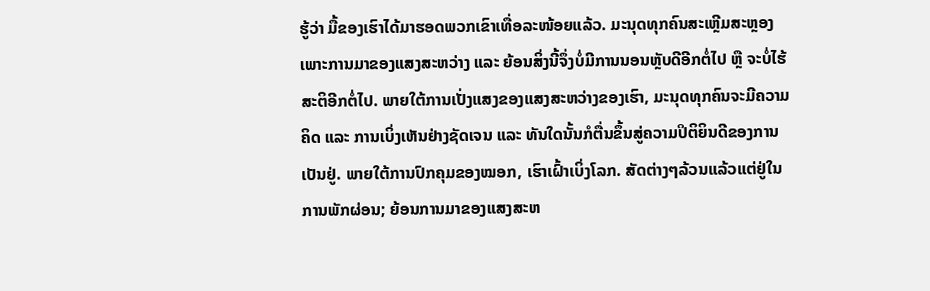ຮູ້ວ່າ ມື້ຂອງເຮົາໄດ້ມາຮອດພວກເຂົາເທື່ອລະໜ້ອຍແລ້ວ. ມະນຸດທຸກຄົນສະເຫຼີມສະຫຼອງເພາະການມາຂອງແສງສະຫວ່າງ ແລະ ຍ້ອນສິ່ງນີ້ຈຶ່ງບໍ່ມີການນອນຫຼັບດີອີກຕໍ່ໄປ ຫຼື ຈະບໍ່ໄຮ້ສະຕິອີກຕໍ່ໄປ. ພາຍໃຕ້ການເປັ່ງແສງຂອງແສງສະຫວ່າງຂອງເຮົາ, ມະນຸດທຸກຄົນຈະມີຄວາມຄິດ ແລະ ການເບິ່ງເຫັນຢ່າງຊັດເຈນ ແລະ ທັນໃດນັ້ນກໍຕື່ນຂຶ້ນສູ່ຄວາມປິຕິຍິນດີຂອງການເປັນຢູ່. ພາຍໃຕ້ການປົກຄຸມຂອງໝອກ, ເຮົາເຝົ້າເບິ່ງໂລກ. ສັດຕ່າງໆລ້ວນແລ້ວແຕ່ຢູ່ໃນການພັກຜ່ອນ; ຍ້ອນການມາຂອງແສງສະຫ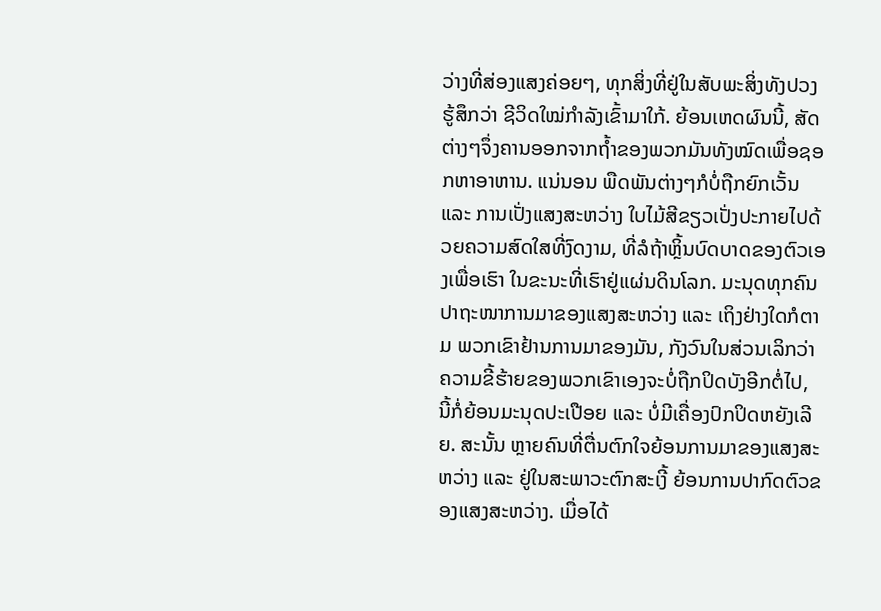ວ່າງທີ່ສ່ອງແສງຄ່ອຍໆ, ທຸກສິ່ງທີ່ຢູ່ໃນສັບພະສິ່ງທັງປວງຮູ້ສຶກວ່າ ຊີວິດໃໝ່ກຳລັງເຂົ້າມາໃກ້. ຍ້ອນເຫດຜົນນີ້, ສັດຕ່າງໆຈຶ່ງຄານອອກຈາກຖໍ້າຂອງພວກມັນທັງໝົດເພື່ອຊອກຫາອາຫານ. ແນ່ນອນ ພືດພັນຕ່າງໆກໍບໍ່ຖືກຍົກເວັ້ນ ແລະ ການເປັ່ງແສງສະຫວ່າງ ໃບໄມ້ສີຂຽວເປັ່ງປະກາຍໄປດ້ວຍຄວາມສົດໃສທີ່ງົດງາມ, ທີ່ລໍຖ້າຫຼິ້ນບົດບາດຂອງຕົວເອງເພື່ອເຮົາ ໃນຂະນະທີ່ເຮົາຢູ່ແຜ່ນດິນໂລກ. ມະນຸດທຸກຄົນປາຖະໜາການມາຂອງແສງສະຫວ່າງ ແລະ ເຖິງຢ່າງໃດກໍຕາມ ພວກເຂົາຢ້ານການມາຂອງມັນ, ກັງວົນໃນສ່ວນເລິກວ່າຄວາມຂີ້ຮ້າຍຂອງພວກເຂົາເອງຈະບໍ່ຖືກປິດບັງອີກຕໍ່ໄປ, ນີ້ກໍ່ຍ້ອນມະນຸດປະເປືອຍ ແລະ ບໍ່ມີເຄື່ອງປົກປິດຫຍັງເລີຍ. ສະນັ້ນ ຫຼາຍຄົນທີ່ຕື່ນຕົກໃຈຍ້ອນການມາຂອງແສງສະຫວ່າງ ແລະ ຢູ່ໃນສະພາວະຕົກສະເງີ້ ຍ້ອນການປາກົດຕົວຂອງແສງສະຫວ່າງ. ເມື່ອໄດ້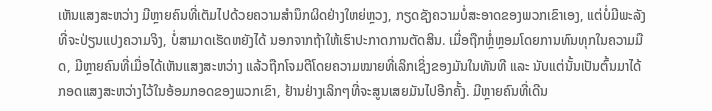ເຫັນແສງສະຫວ່າງ ມີຫຼາຍຄົນທີ່ເຕັມໄປດ້ວຍຄວາມສຳນຶກຜິດຢ່າງໃຫຍ່ຫຼວງ, ກຽດຊັງຄວາມບໍ່ສະອາດຂອງພວກເຂົາເອງ, ແຕ່ບໍ່ມີພະລັງທີ່ຈະປ່ຽນແປງຄວາມຈິງ, ບໍ່ສາມາດເຮັດຫຍັງໄດ້ ນອກຈາກຖ້າໃຫ້ເຮົາປະກາດການຕັດສິນ. ເມື່ອຖືກຫຼໍ່ຫຼອມໂດຍການທົນທຸກໃນຄວາມມືດ, ມີຫຼາຍຄົນທີ່ເມື່ອໄດ້ເຫັນແສງສະຫວ່າງ ແລ້ວຖືກໂຈມຕີໂດຍຄວາມໝາຍທີ່ເລິກເຊິ່ງຂອງມັນໃນທັນທີ ແລະ ນັບແຕ່ນັ້ນເປັນຕົ້ນມາໄດ້ກອດແສງສະຫວ່າງໄວ້ໃນອ້ອມກອດຂອງພວກເຂົາ, ຢ້ານຢ່າງເລິກໆທີ່ຈະສູນເສຍມັນໄປອີກຄັ້ງ. ມີຫຼາຍຄົນທີ່ເດີນ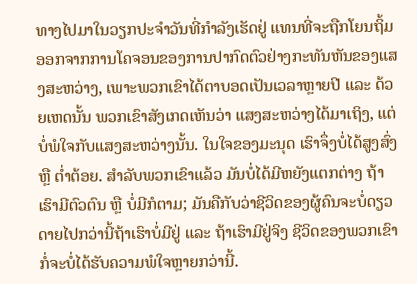ທາງໄປມາໃນວຽກປະຈຳວັນທີ່ກຳລັງເຮັດຢູ່ ແທນທີ່ຈະຖືກໂຍນຖິ້ມອອກຈາກການໂຄຈອນຂອງການປາກົດຕົວຢ່າງກະທັນຫັນຂອງແສງສະຫວ່າງ, ເພາະພວກເຂົາໄດ້ຕາບອດເປັນເວລາຫຼາຍປີ ແລະ ດ້ວຍເຫດນັ້ນ ພວກເຂົາສັງເກດເຫັນວ່າ ແສງສະຫວ່າງໄດ້ມາເຖິງ, ແຕ່ບໍ່ພໍໃຈກັບແສງສະຫວ່າງນັ້ນ. ໃນໃຈຂອງມະນຸດ ເຮົາຈຶ່ງບໍ່ໄດ້ສູງສົ່ງ ຫຼື ຕໍ່າຕ້ອຍ. ສໍາລັບພວກເຂົາແລ້ວ ມັນບໍ່ໄດ້ມີຫຍັງແຕກຕ່າງ ຖ້າເຮົາມີຕົວຕົນ ຫຼື ບໍ່ມີກໍຕາມ; ມັນຄືກັບວ່າຊີວິດຂອງຜູ້ຄົນຈະບໍ່ດຽວດາຍໄປກວ່ານີ້ຖ້າເຮົາບໍ່ມີຢູ່ ແລະ ຖ້າເຮົາມີຢູ່ຈິງ ຊີວິດຂອງພວກເຂົາກໍ່ຈະບໍ່ໄດ້ຮັບຄວາມພໍໃຈຫຼາຍກວ່ານີ້.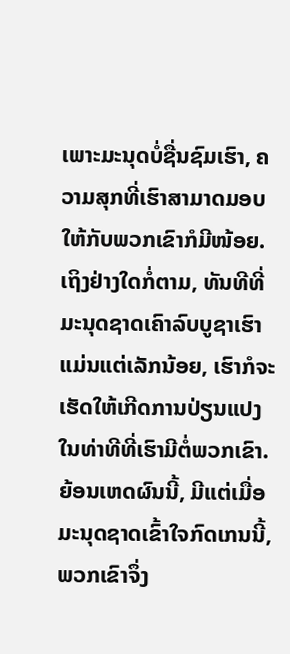ເພາະມະນຸດບໍ່ຊື່ນຊົມເຮົາ, ຄວາມສຸກທີ່ເຮົາສາມາດມອບໃຫ້ກັບພວກເຂົາກໍມີໜ້ອຍ. ເຖິງຢ່າງໃດກໍ່ຕາມ, ທັນທີທີ່ມະນຸດຊາດເຄົາລົບບູຊາເຮົາແມ່ນແຕ່ເລັກນ້ອຍ, ເຮົາກໍຈະເຮັດໃຫ້ເກີດການປ່ຽນແປງໃນທ່າທີທີ່ເຮົາມີຕໍ່ພວກເຂົາ. ຍ້ອນເຫດຜົນນີ້, ມີແຕ່ເມື່ອມະນຸດຊາດເຂົ້າໃຈກົດເກນນີ້, ພວກເຂົາຈຶ່ງ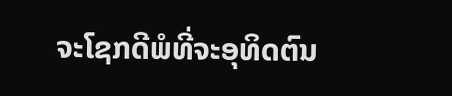ຈະໂຊກດີພໍທີ່ຈະອຸທິດຕົນ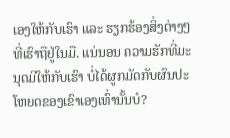ເອງໃຫ້ກັບເຮົາ ແລະ ຮຽກຮ້ອງສິ່ງຕ່າງໆທີ່ເຮົາຖືຢູ່ໃນມື. ແນ່ນອນ ຄວາມຮັກທີ່ມະນຸດມີໃຫ້ກັບເຮົາ ບໍ່ໄດ້ຜູກມັດກັບຜົນປະໂຫຍດຂອງເຂົາເອງເທົ່ານັ້ນບໍ?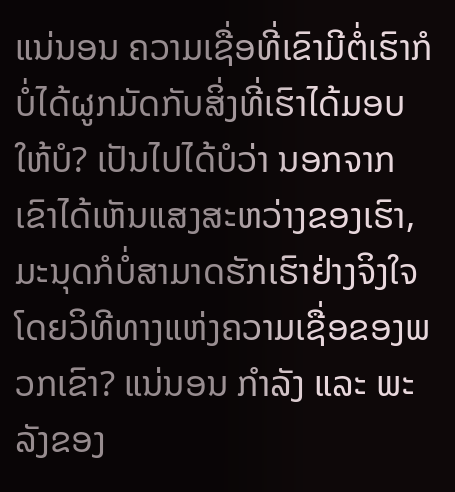ແນ່ນອນ ຄວາມເຊື່ອທີ່ເຂົາມີຕໍ່ເຮົາກໍບໍ່ໄດ້ຜູກມັດກັບສິ່ງທີ່ເຮົາໄດ້ມອບໃຫ້ບໍ? ເປັນໄປໄດ້ບໍວ່າ ນອກຈາກເຂົາໄດ້ເຫັນແສງສະຫວ່າງຂອງເຮົາ, ມະນຸດກໍບໍ່ສາມາດຮັກເຮົາຢ່າງຈິງໃຈໂດຍວິທີທາງແຫ່ງຄວາມເຊື່ອຂອງພວກເຂົາ? ແນ່ນອນ ກຳລັງ ແລະ ພະລັງຂອງ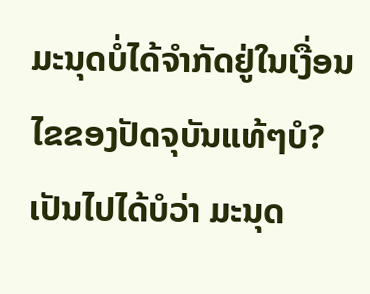ມະນຸດບໍ່ໄດ້ຈຳກັດຢູ່ໃນເງື່ອນໄຂຂອງປັດຈຸບັນແທ້ໆບໍ? ເປັນໄປໄດ້ບໍວ່າ ມະນຸດ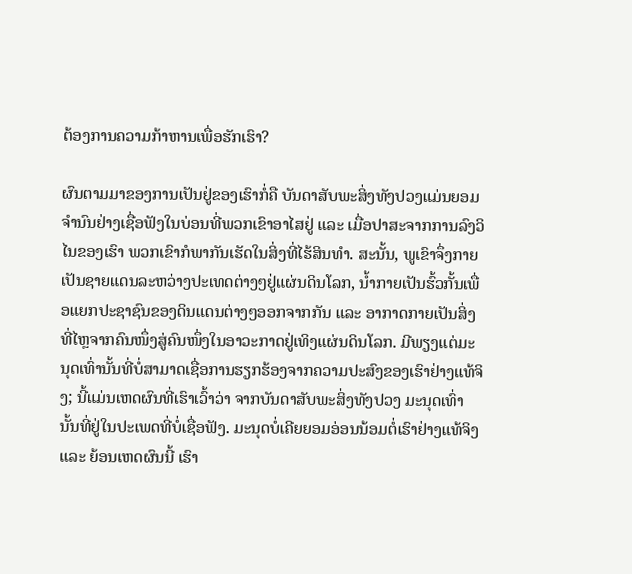ຕ້ອງການຄວາມກ້າຫານເພື່ອຮັກເຮົາ?

ຜົນຕາມມາຂອງການເປັນຢູ່ຂອງເຮົາກໍ່ຄື ບັນດາສັບພະສິ່ງທັງປວງແມ່ນຍອມຈຳນົນຢ່າງເຊື່ອຟັງໃນບ່ອນທີ່ພວກເຂົາອາໄສຢູ່ ແລະ ເມື່ອປາສະຈາກການລົງວິໄນຂອງເຮົາ ພວກເຂົາກໍພາກັນເຮັດໃນສິ່ງທີ່ໄຮ້ສິນທຳ. ສະນັ້ນ, ພູເຂົາຈຶ່ງກາຍເປັນຊາຍແດນລະຫວ່າງປະເທດຕ່າງໆຢູ່ແຜ່ນດິນໂລກ, ນໍ້າກາຍເປັນຮົ້ວກັ້ນເພື່ອແຍກປະຊາຊົນຂອງດິນແດນຕ່າງໆອອກຈາກກັນ ແລະ ອາກາດກາຍເປັນສິ່ງທີ່ໄຫຼຈາກຄົນໜຶ່ງສູ່ຄົນໜຶ່ງໃນອາວະກາດຢູ່ເທິງແຜ່ນດິນໂລກ. ມີພຽງແຕ່ມະນຸດເທົ່ານັ້ນທີ່ບໍ່ສາມາດເຊື່ອການຮຽກຮ້ອງຈາກຄວາມປະສົງຂອງເຮົາຢ່າງແທ້ຈິງ; ນີ້ແມ່ນເຫດຜົນທີ່ເຮົາເວົ້າວ່າ ຈາກບັນດາສັບພະສິ່ງທັງປວງ ມະນຸດເທົ່ານັ້ນທີ່ຢູ່ໃນປະເພດທີ່ບໍ່ເຊື່ອຟັງ. ມະນຸດບໍ່ເຄີຍຍອມອ່ອນນ້ອມຕໍ່ເຮົາຢ່າງແທ້ຈິງ ແລະ ຍ້ອນເຫດຜົນນີ້ ເຮົາ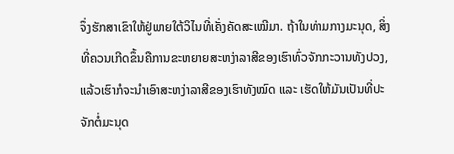ຈຶ່ງຮັກສາເຂົາໃຫ້ຢູ່ພາຍໃຕ້ວິໄນທີ່ເຄັ່ງຄັດສະເໝີມາ. ຖ້າໃນທ່າມກາງມະນຸດ, ສິ່ງທີ່ຄວນເກີດຂຶ້ນຄືການຂະຫຍາຍສະຫງ່າລາສີຂອງເຮົາທົ່ວຈັກກະວານທັງປວງ, ແລ້ວເຮົາກໍຈະນໍາເອົາສະຫງ່າລາສີຂອງເຮົາທັງໝົດ ແລະ ເຮັດໃຫ້ມັນເປັນທີ່ປະຈັກຕໍ່ມະນຸດ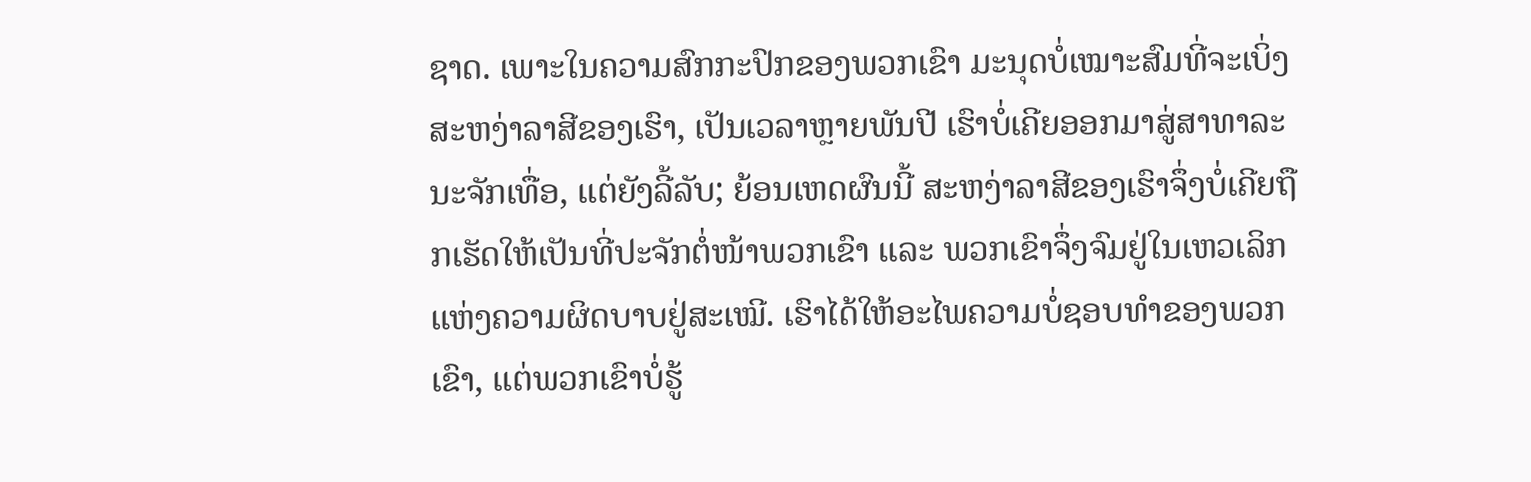ຊາດ. ເພາະໃນຄວາມສົກກະປົກຂອງພວກເຂົາ ມະນຸດບໍ່ເໝາະສົມທີ່ຈະເບິ່ງສະຫງ່າລາສີຂອງເຮົາ, ເປັນເວລາຫຼາຍພັນປີ ເຮົາບໍ່ເຄີຍອອກມາສູ່ສາທາລະນະຈັກເທື່ອ, ແຕ່ຍັງລີ້ລັບ; ຍ້ອນເຫດຜົນນີ້ ສະຫງ່າລາສີຂອງເຮົາຈຶ່ງບໍ່ເຄີຍຖືກເຮັດໃຫ້ເປັນທີ່ປະຈັກຕໍ່ໜ້າພວກເຂົາ ແລະ ພວກເຂົາຈຶ່ງຈົມຢູ່ໃນເຫວເລິກແຫ່ງຄວາມຜິດບາບຢູ່ສະເໝີ. ເຮົາໄດ້ໃຫ້ອະໄພຄວາມບໍ່ຊອບທຳຂອງພວກເຂົາ, ແຕ່ພວກເຂົາບໍ່ຮູ້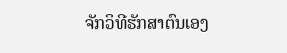ຈັກວິທີຮັກສາຕົນເອງ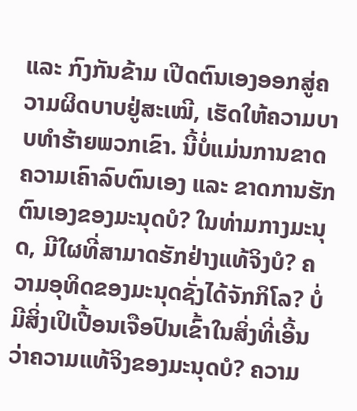ແລະ ກົງກັນຂ້າມ ເປີດຕົນເອງອອກສູ່ຄວາມຜິດບາບຢູ່ສະເໝີ, ເຮັດໃຫ້ຄວາມບາບທຳຮ້າຍພວກເຂົາ. ນີ້ບໍ່ແມ່ນການຂາດຄວາມເຄົາລົບຕົນເອງ ແລະ ຂາດການຮັກຕົນເອງຂອງມະນຸດບໍ? ໃນທ່າມກາງມະນຸດ, ມີໃຜທີ່ສາມາດຮັກຢ່າງແທ້ຈິງບໍ? ຄວາມອຸທິດຂອງມະນຸດຊັ່ງໄດ້ຈັກກິໂລ? ບໍ່ມີສິ່ງເປິເປື້ອນເຈືອປົນເຂົ້າໃນສິ່ງທີ່ເອີ້ນວ່າຄວາມແທ້ຈິງຂອງມະນຸດບໍ? ຄວາມ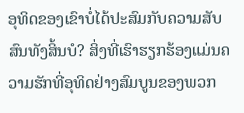ອຸທິດຂອງເຂົາບໍ່ໄດ້ປະສົມກັບຄວາມສັບສົນທັງສິ້ນບໍ? ສິ່ງທີ່ເຮົາຮຽກຮ້ອງແມ່ນຄວາມຮັກທີ່ອຸທິດຢ່າງສົມບູນຂອງພວກ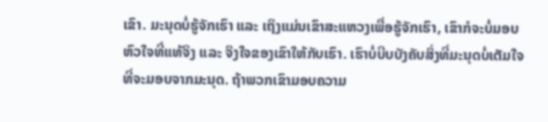ເຂົາ. ມະນຸດບໍ່ຮູ້ຈັກເຮົາ ແລະ ເຖິງແມ່ນເຂົາສະແຫວງເພື່ອຮູ້ຈັກເຮົາ, ເຂົາກໍຈະບໍ່ມອບຫົວໃຈທີ່ແທ້ຈິງ ແລະ ຈິງໃຈຂອງເຂົາໃຫ້ກັບເຮົາ. ເຮົາບໍ່ບີບບັງຄັບສິ່ງທີ່ມະນຸດບໍ່ເຕັມໃຈທີ່ຈະມອບຈາກມະນຸດ. ຖ້າພວກເຂົາມອບຄວາມ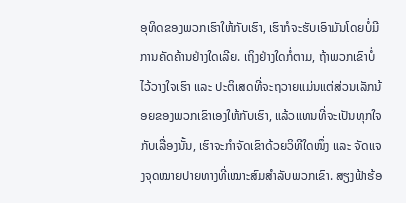ອຸທິດຂອງພວກເຮົາໃຫ້ກັບເຮົາ, ເຮົາກໍຈະຮັບເອົາມັນໂດຍບໍ່ມີການຄັດຄ້ານຢ່າງໃດເລີຍ. ເຖິງຢ່າງໃດກໍ່ຕາມ, ຖ້າພວກເຂົາບໍ່ໄວ້ວາງໃຈເຮົາ ແລະ ປະຕິເສດທີ່ຈະຖວາຍແມ່ນແຕ່ສ່ວນເລັກນ້ອຍຂອງພວກເຂົາເອງໃຫ້ກັບເຮົາ, ແລ້ວແທນທີ່ຈະເປັນທຸກໃຈກັບເລື່ອງນັ້ນ, ເຮົາຈະກຳຈັດເຂົາດ້ວຍວິທີໃດໜຶ່ງ ແລະ ຈັດແຈງຈຸດໝາຍປາຍທາງທີ່ເໝາະສົມສໍາລັບພວກເຂົາ. ສຽງຟ້າຮ້ອ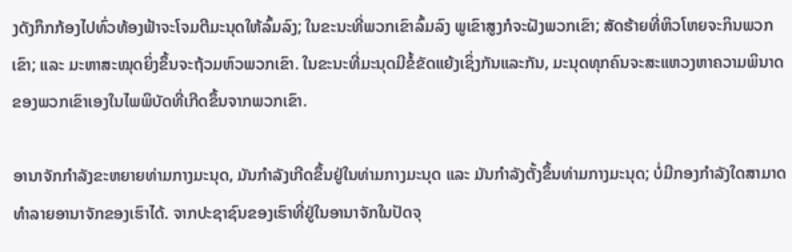ງດັງກຶກກ້ອງໄປທົ່ວທ້ອງຟ້າຈະໂຈມຕີມະນຸດໃຫ້ລົ້ມລົງ; ໃນຂະນະທີ່ພວກເຂົາລົ້ມລົງ ພູເຂົາສູງກໍຈະຝັງພວກເຂົາ; ສັດຮ້າຍທີ່ຫິວໂຫຍຈະກິນພວກເຂົາ; ແລະ ມະຫາສະໝຸດຍິ່ງຂຶ້ນຈະຖ້ວມຫົວພວກເຂົາ. ໃນຂະນະທີ່ມະນຸດມີຂໍ້ຂັດແຍ້ງເຊິ່ງກັນແລະກັນ, ມະນຸດທຸກຄົນຈະສະແຫວງຫາຄວາມພິນາດຂອງພວກເຂົາເອງໃນໄພພິບັດທີ່ເກີດຂຶ້ນຈາກພວກເຂົາ.

ອານາຈັກກຳລັງຂະຫຍາຍທ່າມກາງມະນຸດ, ມັນກຳລັງເກີດຂຶ້ນຢູ່ໃນທ່າມກາງມະນຸດ ແລະ ມັນກຳລັງຕັ້ງຂຶ້ນທ່າມກາງມະນຸດ; ບໍ່ມີກອງກຳລັງໃດສາມາດທຳລາຍອານາຈັກຂອງເຮົາໄດ້. ຈາກປະຊາຊົນຂອງເຮົາທີ່ຢູ່ໃນອານາຈັກໃນປັດຈຸ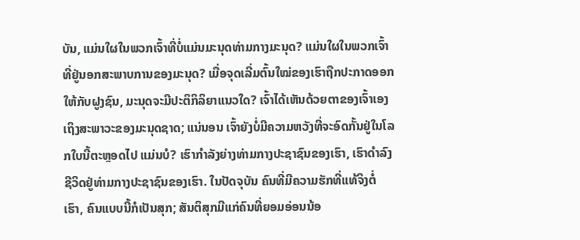ບັນ, ແມ່ນໃຜໃນພວກເຈົ້າທີ່ບໍ່ແມ່ນມະນຸດທ່າມກາງມະນຸດ? ແມ່ນໃຜໃນພວກເຈົ້າທີ່ຢູ່ນອກສະພາບການຂອງມະນຸດ? ເມື່ອຈຸດເລີ່ມຕົ້ນໃໝ່ຂອງເຮົາຖືກປະກາດອອກໃຫ້ກັບຝູງຊົນ, ມະນຸດຈະມີປະຕິກິລິຍາແນວໃດ? ເຈົ້າໄດ້ເຫັນດ້ວຍຕາຂອງເຈົ້າເອງເຖິງສະພາວະຂອງມະນຸດຊາດ; ແນ່ນອນ ເຈົ້າຍັງບໍ່ມີຄວາມຫວັງທີ່ຈະອົດກັ້ນຢູ່ໃນໂລກໃບນີ້ຕະຫຼອດໄປ ແມ່ນບໍ? ເຮົາກຳລັງຍ່າງທ່າມກາງປະຊາຊົນຂອງເຮົາ, ເຮົາດຳລົງຊີວິດຢູ່ທ່າມກາງປະຊາຊົນຂອງເຮົາ. ໃນປັດຈຸບັນ ຄົນທີ່ມີຄວາມຮັກທີ່ແທ້ຈິງຕໍ່ເຮົາ, ຄົນແບບນີ້ກໍເປັນສຸກ; ສັນຕິສຸກມີແກ່ຄົນທີ່ຍອມອ່ອນນ້ອ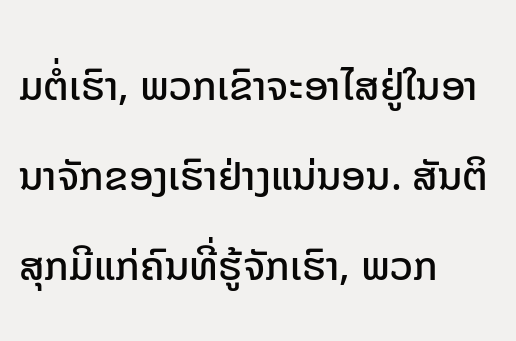ມຕໍ່ເຮົາ, ພວກເຂົາຈະອາໄສຢູ່ໃນອານາຈັກຂອງເຮົາຢ່າງແນ່ນອນ. ສັນຕິສຸກມີແກ່ຄົນທີ່ຮູ້ຈັກເຮົາ, ພວກ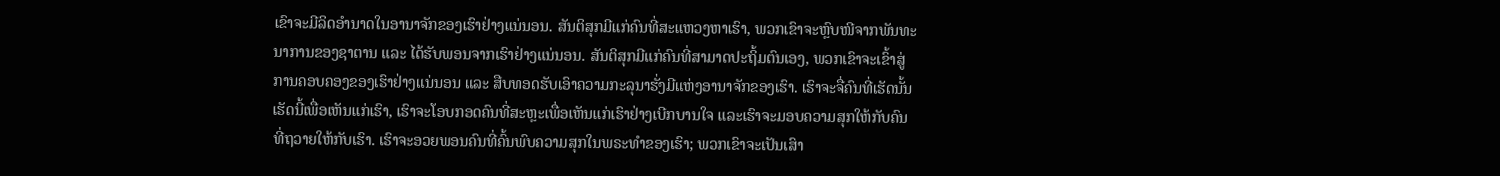ເຂົາຈະມີລິດອຳນາດໃນອານາຈັກຂອງເຮົາຢ່າງແນ່ນອນ. ສັນຕິສຸກມີແກ່ຄົນທີ່ສະແຫວງຫາເຮົາ, ພວກເຂົາຈະຫຼົບໜີຈາກພັນທະນາການຂອງຊາຕານ ແລະ ໄດ້ຮັບພອນຈາກເຮົາຢ່າງແນ່ນອນ. ສັນຕິສຸກມີແກ່ຄົນທີ່ສາມາດປະຖິ້ມຕົນເອງ, ພວກເຂົາຈະເຂົ້າສູ່ການຄອບຄອງຂອງເຮົາຢ່າງແນ່ນອນ ແລະ ສືບທອດຮັບເອົາຄວາມກະລຸນາຮັ່ງມີແຫ່ງອານາຈັກຂອງເຮົາ. ເຮົາຈະຈື່ຄົນທີ່ເຮັດນັ້ນເຮັດນີ້ເພື່ອເຫັນແກ່ເຮົາ, ເຮົາຈະໂອບກອດຄົນທີ່ສະຫຼະເພື່ອເຫັນແກ່ເຮົາຢ່າງເບີກບານໃຈ ແລະເຮົາຈະມອບຄວາມສຸກໃຫ້ກັບຄົນທີ່ຖວາຍໃຫ້ກັບເຮົາ. ເຮົາຈະອວຍພອນຄົນທີ່ຄົ້ນພົບຄວາມສຸກໃນພຣະທຳຂອງເຮົາ; ພວກເຂົາຈະເປັນເສົາ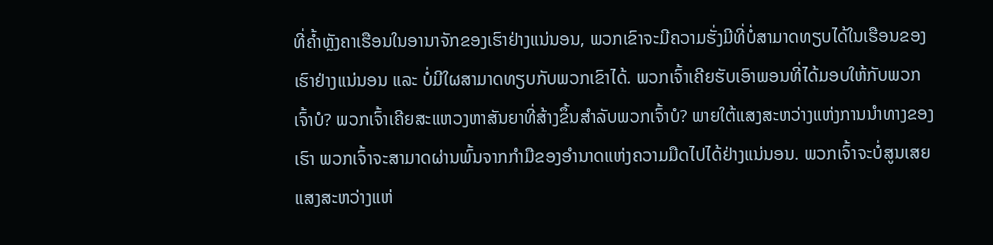ທີ່ຄໍ້າຫຼັງຄາເຮືອນໃນອານາຈັກຂອງເຮົາຢ່າງແນ່ນອນ, ພວກເຂົາຈະມີຄວາມຮັ່ງມີທີ່ບໍ່ສາມາດທຽບໄດ້ໃນເຮືອນຂອງເຮົາຢ່າງແນ່ນອນ ແລະ ບໍ່ມີໃຜສາມາດທຽບກັບພວກເຂົາໄດ້. ພວກເຈົ້າເຄີຍຮັບເອົາພອນທີ່ໄດ້ມອບໃຫ້ກັບພວກເຈົ້າບໍ? ພວກເຈົ້າເຄີຍສະແຫວງຫາສັນຍາທີ່ສ້າງຂຶ້ນສຳລັບພວກເຈົ້າບໍ? ພາຍໃຕ້ແສງສະຫວ່າງແຫ່ງການນຳທາງຂອງເຮົາ ພວກເຈົ້າຈະສາມາດຜ່ານພົ້ນຈາກກຳມືຂອງອໍານາດແຫ່ງຄວາມມືດໄປໄດ້ຢ່າງແນ່ນອນ. ພວກເຈົ້າຈະບໍ່ສູນເສຍແສງສະຫວ່າງແຫ່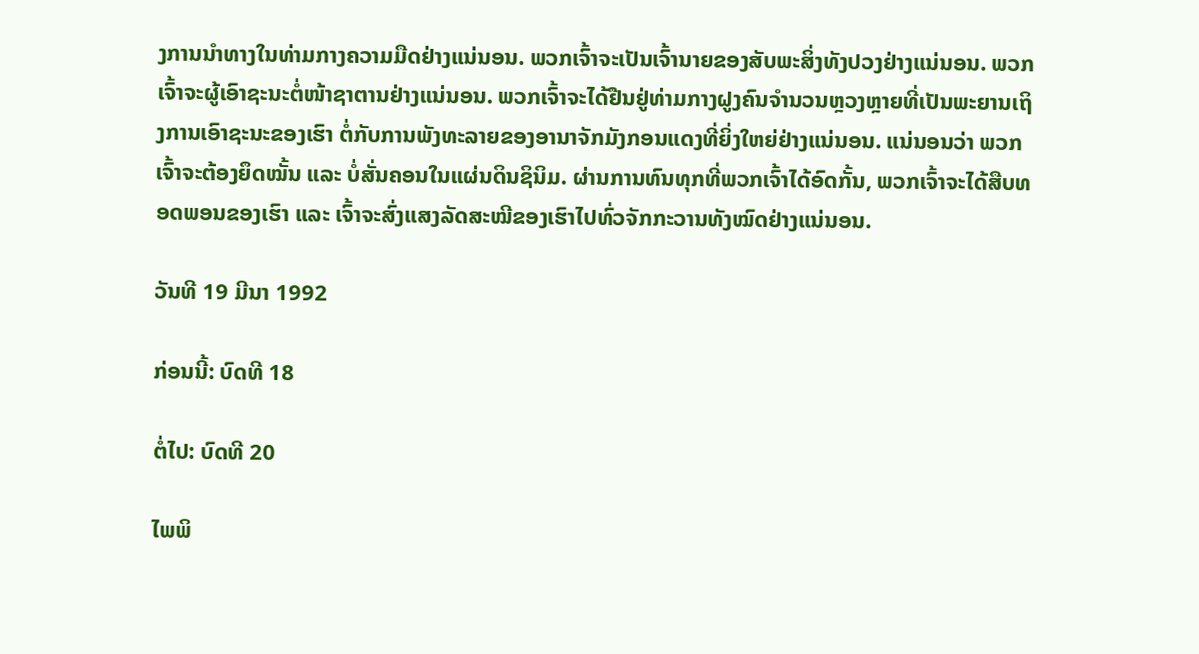ງການນຳທາງໃນທ່າມກາງຄວາມມືດຢ່າງແນ່ນອນ. ພວກເຈົ້າຈະເປັນເຈົ້ານາຍຂອງສັບພະສິ່ງທັງປວງຢ່າງແນ່ນອນ. ພວກເຈົ້າຈະຜູ້ເອົາຊະນະຕໍ່ໜ້າຊາຕານຢ່າງແນ່ນອນ. ພວກເຈົ້າຈະໄດ້ຢືນຢູ່ທ່າມກາງຝູງຄົນຈໍານວນຫຼວງຫຼາຍທີ່ເປັນພະຍານເຖິງການເອົາຊະນະຂອງເຮົາ ຕໍ່ກັບການພັງທະລາຍຂອງອານາຈັກມັງກອນແດງທີ່ຍິ່ງໃຫຍ່ຢ່າງແນ່ນອນ. ແນ່ນອນວ່າ ພວກເຈົ້າຈະຕ້ອງຍຶດໝັ້ນ ແລະ ບໍ່ສັ່ນຄອນໃນແຜ່ນດິນຊິນິມ. ຜ່ານການທົນທຸກທີ່ພວກເຈົ້າໄດ້ອົດກັ້ນ, ພວກເຈົ້າຈະໄດ້ສືບທອດພອນຂອງເຮົາ ແລະ ເຈົ້າຈະສົ່ງແສງລັດສະໝີຂອງເຮົາໄປທົ່ວຈັກກະວານທັງໝົດຢ່າງແນ່ນອນ.

ວັນທີ 19 ມີນາ 1992

ກ່ອນນີ້: ບົດທີ 18

ຕໍ່ໄປ: ບົດທີ 20

ໄພພິ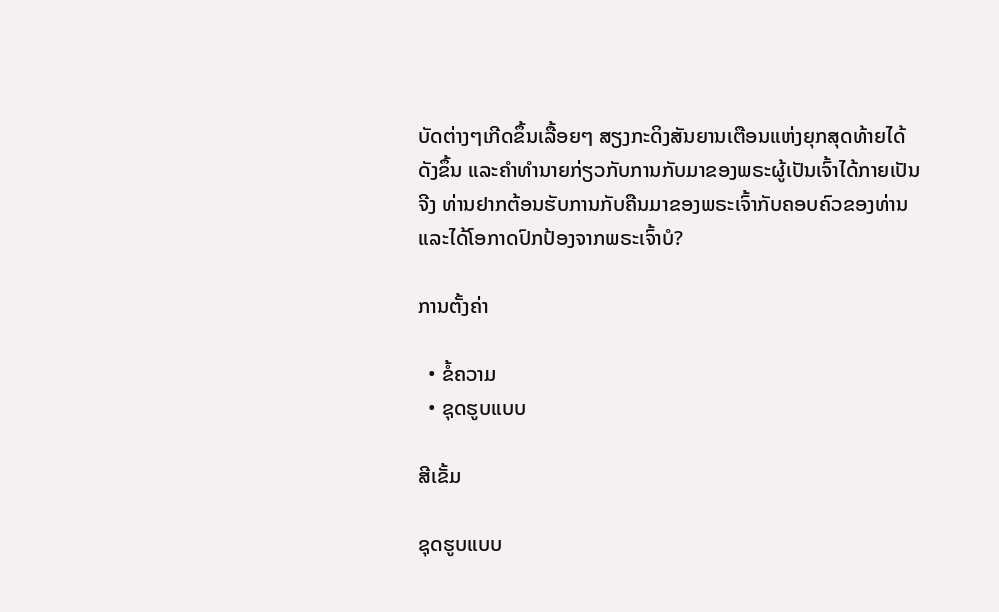ບັດຕ່າງໆເກີດຂຶ້ນເລື້ອຍໆ ສຽງກະດິງສັນຍານເຕືອນແຫ່ງຍຸກສຸດທ້າຍໄດ້ດັງຂຶ້ນ ແລະຄໍາທໍານາຍກ່ຽວກັບການກັບມາຂອງພຣະຜູ້ເປັນເຈົ້າໄດ້ກາຍເປັນຈີງ ທ່ານຢາກຕ້ອນຮັບການກັບຄືນມາຂອງພຣະເຈົ້າກັບຄອບຄົວຂອງທ່ານ ແລະໄດ້ໂອກາດປົກປ້ອງຈາກພຣະເຈົ້າບໍ?

ການຕັ້ງຄ່າ

  • ຂໍ້ຄວາມ
  • ຊຸດຮູບແບບ

ສີເຂັ້ມ

ຊຸດຮູບແບບ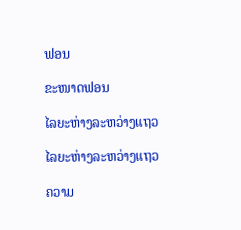ຟອນ

ຂະໜາດຟອນ

ໄລຍະຫ່າງລະຫວ່າງແຖວ

ໄລຍະຫ່າງລະຫວ່າງແຖວ

ຄວາມ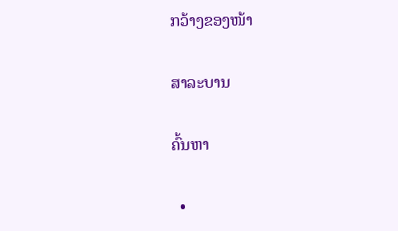ກວ້າງຂອງໜ້າ

ສາລະບານ

ຄົ້ນຫາ

  •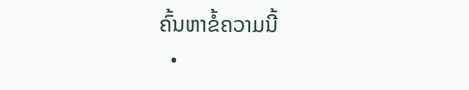ຄົ້ນຫາຂໍ້ຄວາມນີ້
  •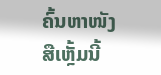ຄົ້ນຫາໜັງສືເຫຼັ້ມນີ້